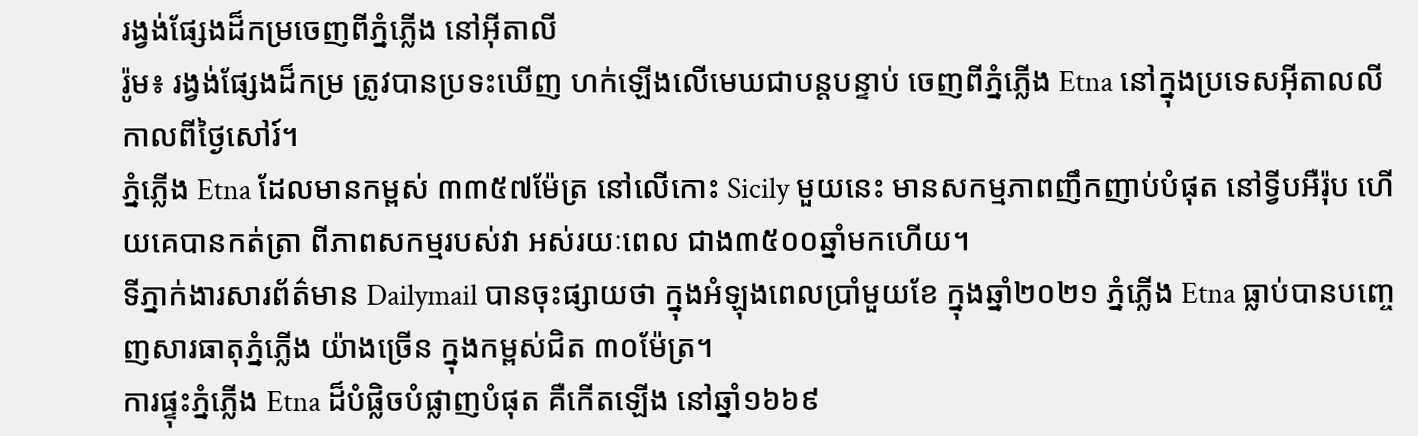រង្វង់ផ្សែងដ៏កម្រចេញពីភ្នំភ្លើង នៅអ៊ីតាលី
រ៉ូម៖ រង្វង់ផ្សែងដ៏កម្រ ត្រូវបានប្រទះឃើញ ហក់ឡើងលើមេឃជាបន្តបន្ទាប់ ចេញពីភ្នំភ្លើង Etna នៅក្នុងប្រទេសអ៊ីតាលលី កាលពីថ្ងៃសៅរ៍។
ភ្នំភ្លើង Etna ដែលមានកម្ពស់ ៣៣៥៧ម៉ែត្រ នៅលើកោះ Sicily មួយនេះ មានសកម្មភាពញឹកញាប់បំផុត នៅទ្វីបអឺរ៉ុប ហើយគេបានកត់ត្រា ពីភាពសកម្មរបស់វា អស់រយៈពេល ជាង៣៥០០ឆ្នាំមកហើយ។
ទីភ្នាក់ងារសារព័ត៌មាន Dailymail បានចុះផ្សាយថា ក្នុងអំឡុងពេលប្រាំមួយខែ ក្នុងឆ្នាំ២០២១ ភ្នំភ្លើង Etna ធ្លាប់បានបញ្ចេញសារធាតុភ្នំភ្លើង យ៉ាងច្រើន ក្នុងកម្ពស់ជិត ៣០ម៉ែត្រ។
ការផ្ទុះភ្នំភ្លើង Etna ដ៏បំផ្លិចបំផ្លាញបំផុត គឺកើតឡើង នៅឆ្នាំ១៦៦៩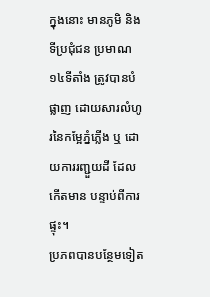ក្នុងនោះ មានភូមិ និងទីប្រជុំជន ប្រមាណ ១៤ទីតាំង ត្រូវបានបំផ្លាញ ដោយសារលំហូរនៃកម្អែភ្នំភ្លើង ឬ ដោយការរញ្ជួយដី ដែលកើតមាន បន្ទាប់ពីការផ្ទុះ។
ប្រភពបានបន្ថែមទៀត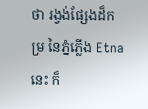ថា រង្វង់ផ្សែងដ៏កម្រ នៃភ្នំភ្លើង Etna នេះ ក៏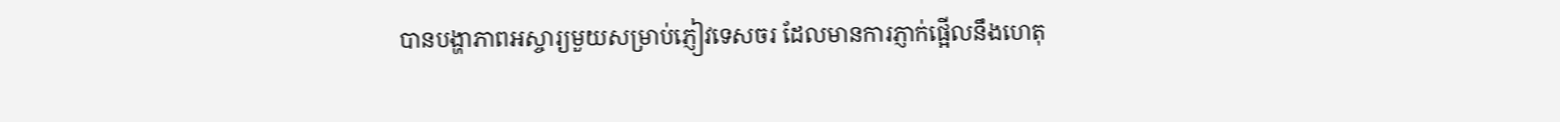បានបង្ហាភាពអស្ចារ្យមួយសម្រាប់ភ្ញៀវទេសចរ ដែលមានការភ្ញាក់ផ្អើលនឹងហេតុ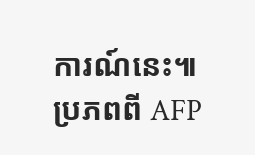ការណ៍នេះ៕ ប្រភពពី AFP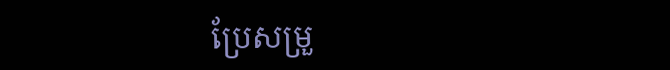ប្រែសម្រួ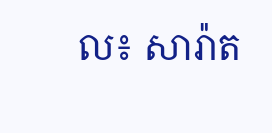ល៖ សារ៉ាត